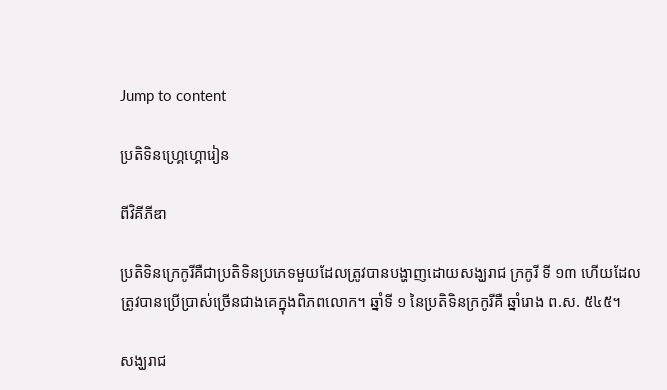Jump to content

ប្រតិទិនហ្គ្រេហ្គោរៀន

ពីវិគីភីឌា

ប្រតិទិនក្រេកូរីគឺជាប្រតិទិនប្រភេទមួយដែលត្រូវបានបង្ហាញដោយសង្ឃរាជ ក្រកូរី ទី ១៣ ហើយដែលត្រូវបានប្រើប្រាស់ច្រើនជាងគេក្នុងពិភពលោក។ ឆ្នាំទី ១ នៃប្រតិទិនក្រកូរីគឺ ឆ្នាំរោង ព.ស. ៥៤៥។

សង្ឃរាជ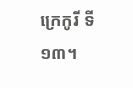ក្រេកូរី ទី ១៣។